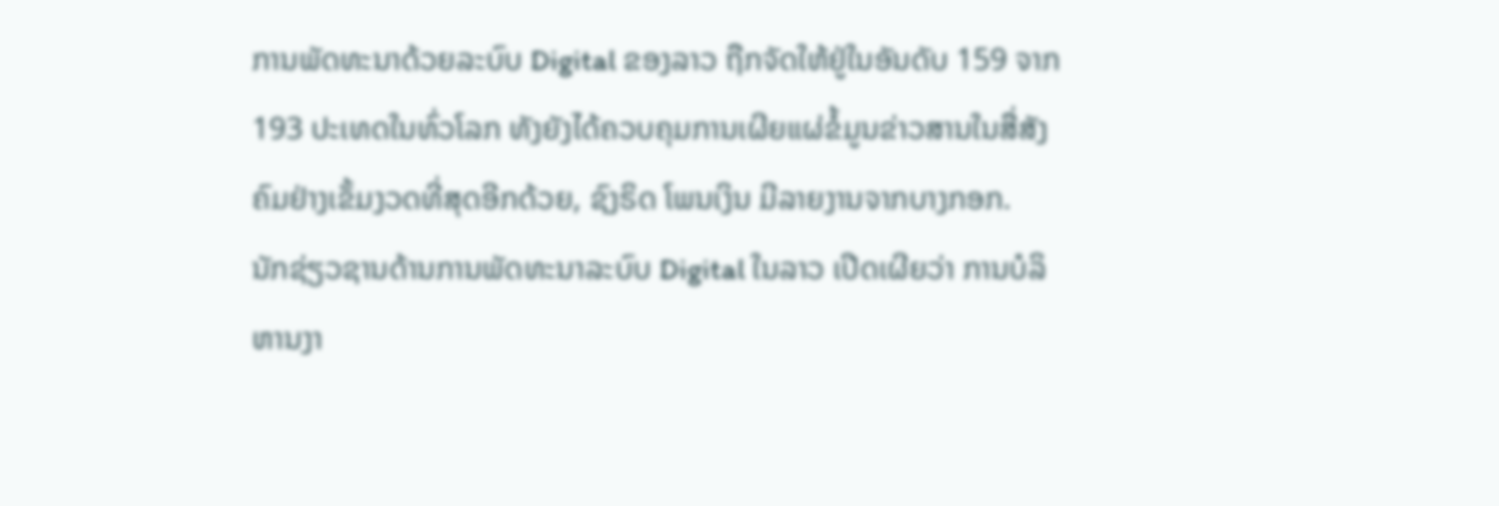ການພັດທະນາດ້ວຍລະບົບ Digital ຂອງລາວ ຖືກຈັດໃຫ້ຢູ່ໃນອັນດັບ 159 ຈາກ 193 ປະເທດໃນທົ່ວໂລກ ທັງຍັງໄດ້ຄວບຄຸມການເຜີຍແຜ່ຂໍ້ມູນຂ່າວສານໃນສື່ສັງຄົມຢ່າງເຂັ້ມງວດທີ່ສຸດອີກດ້ວຍ, ຊົງຣິດ ໂພນເງິນ ມີລາຍງານຈາກບາງກອກ.
ນັກຊ່ຽວຊານດ້ານການພັດທະນາລະບົບ Digital ໃນລາວ ເປີດເຜີຍວ່າ ການບໍລິຫານງາ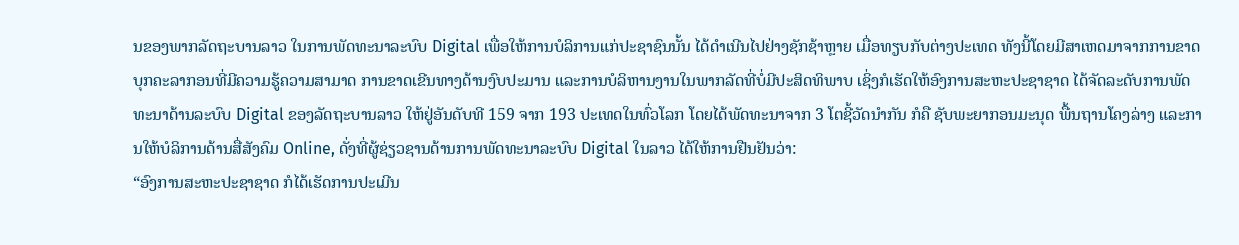ນຂອງພາກລັດຖະບານລາວ ໃນການພັດທະນາລະບົບ Digital ເພື່ອໃຫ້ການບໍລິການແກ່ປະຊາຊົນນັ້ນ ໄດ້ດໍາເນີນໄປຢ່າງຊັກຊ້າຫຼາຍ ເມື່ອທຽບກັບຕ່າງປະເທດ ທັງນີ້ໂດຍມີສາເຫດມາຈາກການຂາດບຸກຄະລາກອນທີ່ມີຄວາມຮູ້ຄວາມສາມາດ ການຂາດເຂີນທາງດ້ານງົບປະມານ ແລະການບໍລິຫານງານໃນພາກລັດທີ່ບໍ່ມີປະສິດທິພາບ ເຊິ່ງກໍເຮັດໃຫ້ອົງການສະຫະປະຊາຊາດ ໄດ້ຈັດລະດັບການພັດທະນາດ້ານລະບົບ Digital ຂອງລັດຖະບານລາວ ໃຫ້ຢູ່ອັນດັບທີ 159 ຈາກ 193 ປະເທດໃນທົ່ວໂລກ ໂດຍໄດ້ພັດທະນາຈາກ 3 ໂຕຊີ້ວັດນໍາກັນ ກໍຄື ຊັບພະຍາກອນມະນຸດ ພື້ນຖານໂຄງລ່າງ ແລະການໃຫ້ບໍລິການດ້ານສື່ສັງຄົມ Online, ດັ່ງທີ່ຜູ້ຊ່ຽວຊານດ້ານການພັດທະນາລະບົບ Digital ໃນລາວ ໄດ້ໃຫ້ການຢືນຢັນວ່າ:
“ອົງການສະຫະປະຊາຊາດ ກໍໄດ້ເຮັດການປະເມີນ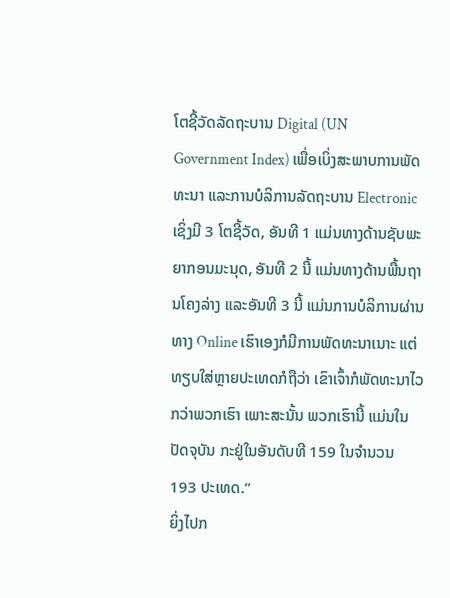ໂຕຊີ້ວັດລັດຖະບານ Digital (UN Government Index) ເພື່ອເບິ່ງສະພາບການພັດທະນາ ແລະການບໍລິການລັດຖະບານ Electronic ເຊິ່ງມີ 3 ໂຕຊີ້ວັດ, ອັນທີ 1 ແມ່ນທາງດ້ານຊັບພະຍາກອນມະນຸດ, ອັນທີ 2 ນີ້ ແມ່ນທາງດ້ານພື້ນຖານໂຄງລ່າງ ແລະອັນທີ 3 ນີ້ ແມ່ນການບໍລິການຜ່ານທາງ Online ເຮົາເອງກໍມີການພັດທະນາເນາະ ແຕ່ທຽບໃສ່ຫຼາຍປະເທດກໍຖືວ່າ ເຂົາເຈົ້າກໍພັດທະນາໄວກວ່າພວກເຮົາ ເພາະສະນັ້ນ ພວກເຮົານີ້ ແມ່ນໃນປັດຈຸບັນ ກະຢູ່ໃນອັນດັບທີ 159 ໃນຈໍານວນ 193 ປະເທດ.”
ຍິ່ງໄປກ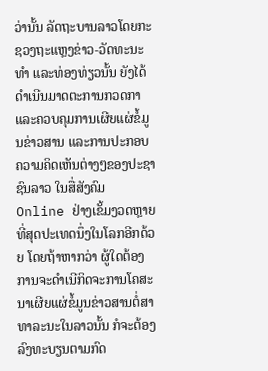ວ່ານັ້ນ ລັດຖະບານລາວໂດຍກະຊວງຖະແຫຼງຂ່າວ-ວັດທະນະທໍາ ແລະທ່ອງທ່ຽວນັ້ນ ຍັງໄດ້ດໍາເນີນມາດຕະການກວດກາ ແລະຄວບຄຸມການເຜີຍແຜ່ຂໍ້ມູນຂ່າວສານ ແລະການປະກອບຄວາມຄິດເຫັນຕ່າງໆຂອງປະຊາຊົນລາວ ໃນສື່ສັງຄົມ Online ຢ່າງເຂັ້ມງວດຫຼາຍທີ່ສຸດປະເທດນຶ່ງໃນໂລກອີກດ້ວຍ ໂດຍຖ້າຫາກວ່າ ຜູ້ໃດຕ້ອງການຈະດໍາເນີກິດຈະການໂຄສະນາເຜີຍແຜ່ຂໍ້ມູນຂ່າວສານຕໍ່ສາທາລະນະໃນລາວນັ້ນ ກໍຈະຕ້ອງລົງທະບຽນຕາມກົດ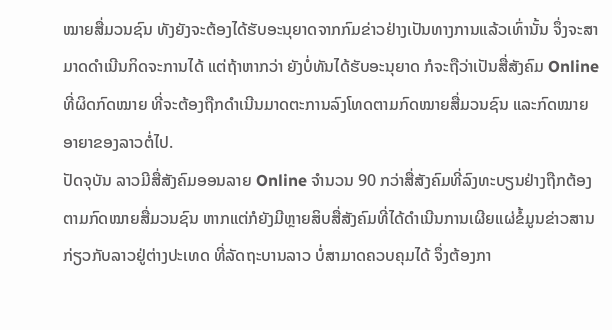ໝາຍສື່ມວນຊົນ ທັງຍັງຈະຕ້ອງໄດ້ຮັບອະນຸຍາດຈາກກົມຂ່າວຢ່າງເປັນທາງການແລ້ວເທົ່ານັ້ນ ຈຶ່ງຈະສາມາດດໍາເນີນກິດຈະການໄດ້ ແຕ່ຖ້າຫາກວ່າ ຍັງບໍ່ທັນໄດ້ຮັບອະນຸຍາດ ກໍຈະຖືວ່າເປັນສື່ສັງຄົມ Online ທີ່ຜິດກົດໝາຍ ທີ່ຈະຕ້ອງຖືກດໍາເນີນມາດຕະການລົງໂທດຕາມກົດໝາຍສື່ມວນຊົນ ແລະກົດໝາຍອາຍາຂອງລາວຕໍ່ໄປ.
ປັດຈຸບັນ ລາວມີສື່ສັງຄົມອອນລາຍ Online ຈໍານວນ 90 ກວ່າສື່ສັງຄົມທີ່ລົງທະບຽນຢ່າງຖືກຕ້ອງຕາມກົດໝາຍສື່ມວນຊົນ ຫາກແຕ່ກໍຍັງມີຫຼາຍສິບສື່ສັງຄົມທີ່ໄດ້ດໍາເນີນການເຜີຍແຜ່ຂໍ້ມູນຂ່າວສານກ່ຽວກັບລາວຢູ່ຕ່າງປະເທດ ທີ່ລັດຖະບານລາວ ບໍ່ສາມາດຄວບຄຸມໄດ້ ຈຶ່ງຕ້ອງກາ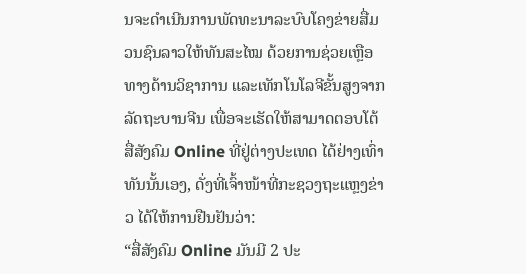ນຈະດໍາເນີນການພັດທະນາລະບົບໂຄງຂ່າຍສື່ມວນຊົນລາວໃຫ້ທັນສະໄໝ ດ້ວຍການຊ່ວຍເຫຼືອທາງດ້ານວິຊາການ ແລະເທັກໂນໂລຈີຂັ້ນສູງຈາກລັດຖະບານຈີນ ເພື່ອຈະເຮັດໃຫ້ສາມາດຕອບໂຕ້ສື່ສັງຄົມ Online ທີ່ຢູ່ຕ່າງປະເທດ ໄດ້ຢ່າງເທົ່າທັນນັ້ນເອງ, ດັ່ງທີ່ເຈົ້າໜ້າທີ່ກະຊວງຖະແຫຼງຂ່າວ ໄດ້ໃຫ້ການຢືນຢັນວ່າ:
“ສື່ສັງຄົມ Online ມັນມີ 2 ປະ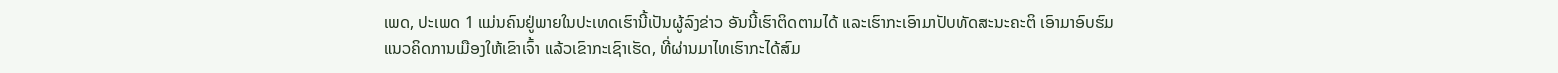ເພດ, ປະເພດ 1 ແມ່ນຄົນຢູ່ພາຍໃນປະເທດເຮົານີ້ເປັນຜູ້ລົງຂ່າວ ອັນນີ້ເຮົາຕິດຕາມໄດ້ ແລະເຮົາກະເອົາມາປັບທັດສະນະຄະຕິ ເອົາມາອົບຮົມແນວຄິດການເມືອງໃຫ້ເຂົາເຈົ້າ ແລ້ວເຂົາກະເຊົາເຮັດ, ທີ່ຜ່ານມາໄທເຮົາກະໄດ້ສົມ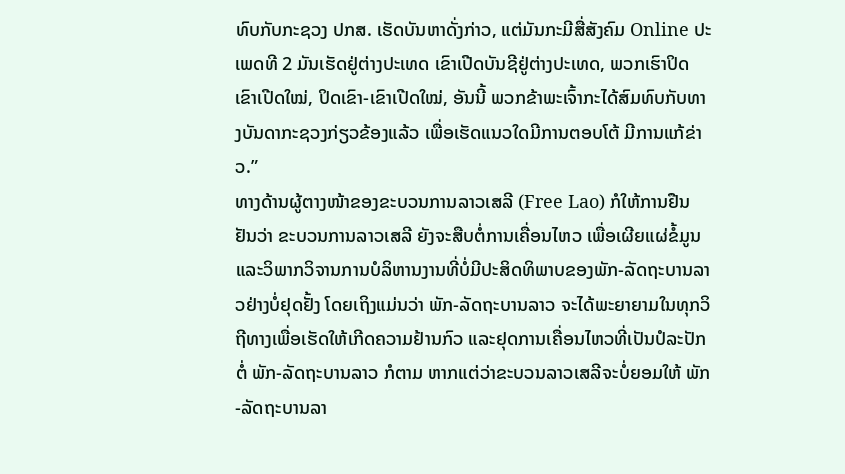ທົບກັບກະຊວງ ປກສ. ເຮັດບັນຫາດັ່ງກ່າວ, ແຕ່ມັນກະມີສື່ສັງຄົມ Online ປະເພດທີ 2 ມັນເຮັດຢູ່ຕ່າງປະເທດ ເຂົາເປີດບັນຊີຢູ່ຕ່າງປະເທດ, ພວກເຮົາປິດ ເຂົາເປີດໃໝ່, ປິດເຂົາ-ເຂົາເປີດໃໝ່, ອັນນີ້ ພວກຂ້າພະເຈົ້າກະໄດ້ສົມທົບກັບທາງບັນດາກະຊວງກ່ຽວຂ້ອງແລ້ວ ເພື່ອເຮັດແນວໃດມີການຕອບໂຕ້ ມີການແກ້ຂ່າວ.”
ທາງດ້ານຜູ້ຕາງໜ້າຂອງຂະບວນການລາວເສລີ (Free Lao) ກໍໃຫ້ການຢືນຢັນວ່າ ຂະບວນການລາວເສລີ ຍັງຈະສືບຕໍ່ການເຄື່ອນໄຫວ ເພື່ອເຜີຍແຜ່ຂໍ້ມູນ ແລະວິພາກວິຈານການບໍລິຫານງານທີ່ບໍ່ມີປະສິດທິພາບຂອງພັກ-ລັດຖະບານລາວຢ່າງບໍ່ຢຸດຢັ້ງ ໂດຍເຖິງແມ່ນວ່າ ພັກ-ລັດຖະບານລາວ ຈະໄດ້ພະຍາຍາມໃນທຸກວິຖີທາງເພື່ອເຮັດໃຫ້ເກີດຄວາມຢ້ານກົວ ແລະຢຸດການເຄື່ອນໄຫວທີ່ເປັນປໍລະປັກຕໍ່ ພັກ-ລັດຖະບານລາວ ກໍຕາມ ຫາກແຕ່ວ່າຂະບວນລາວເສລີຈະບໍ່ຍອມໃຫ້ ພັກ-ລັດຖະບານລາ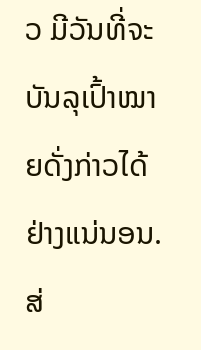ວ ມີວັນທີ່ຈະບັນລຸເປົ້າໝາຍດັ່ງກ່າວໄດ້ ຢ່າງແນ່ນອນ.
ສ່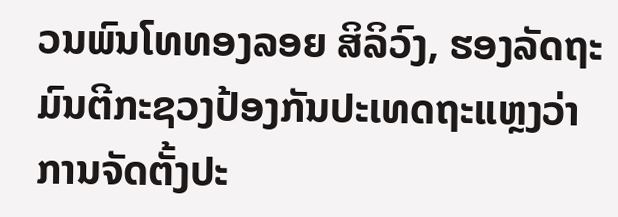ວນພົນໂທທອງລອຍ ສິລິວົງ, ຮອງລັດຖະມົນຕີກະຊວງປ້ອງກັນປະເທດຖະແຫຼງວ່າ ການຈັດຕັ້ງປະ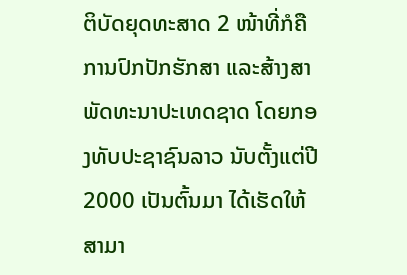ຕິບັດຍຸດທະສາດ 2 ໜ້າທີ່ກໍຄື ການປົກປັກຮັກສາ ແລະສ້າງສາພັດທະນາປະເທດຊາດ ໂດຍກອງທັບປະຊາຊົນລາວ ນັບຕັ້ງແຕ່ປີ 2000 ເປັນຕົ້ນມາ ໄດ້ເຮັດໃຫ້ສາມາ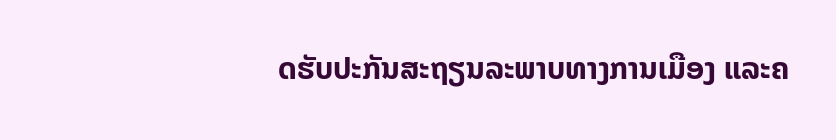ດຮັບປະກັນສະຖຽນລະພາບທາງການເມືອງ ແລະຄ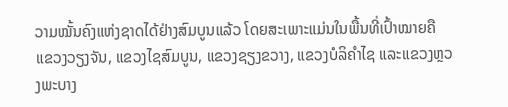ວາມໝັ້ນຄົງແຫ່ງຊາດໄດ້ຢ່າງສົມບູນແລ້ວ ໂດຍສະເພາະແມ່ນໃນພື້ນທີ່ເປົ້າໝາຍຄື ແຂວງວຽງຈັນ, ແຂວງໄຊສົມບູນ, ແຂວງຊຽງຂວາງ, ແຂວງບໍລິຄໍາໄຊ ແລະແຂວງຫຼວງພະບາງ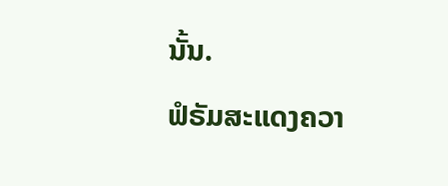ນັ້ນ.
ຟໍຣັມສະແດງຄວາ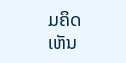ມຄິດເຫັນ